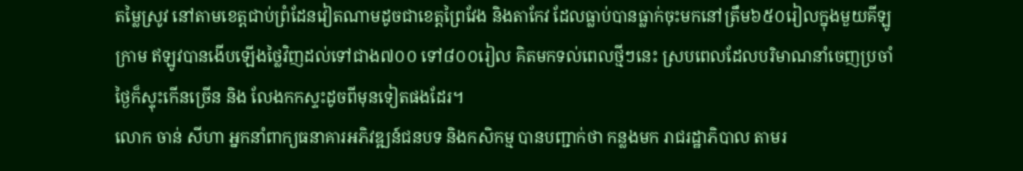តម្លៃស្រូវ នៅតាមខេត្តជាប់ព្រំដែនវៀតណាមដូចជាខេត្តព្រៃវែង និងតាកែវ ដែលធ្លាប់បានធ្លាក់ចុះមកនៅត្រឹម៦៥០រៀលក្នុងមួយគីឡូក្រាម ឥឡូវបានងើបឡើងថ្លៃវិញដល់ទៅជាង៧០០ ទៅ៨០០រៀល គិតមកទល់ពេលថ្មីៗនេះ ស្របពេលដែលបរិមាណនាំចេញប្រចាំថ្ងៃក៏ស្ទុះកើនច្រើន និង លែងកកស្ទះដូចពីមុនទៀតផងដែរ។
លោក ចាន់ សីហា អ្នកនាំពាក្យធនាគារអភិវឌ្ឍន៍ជនបទ និងកសិកម្ម បានបញ្ជាក់ថា កន្លងមក រាជរដ្ឋាភិបាល តាមរ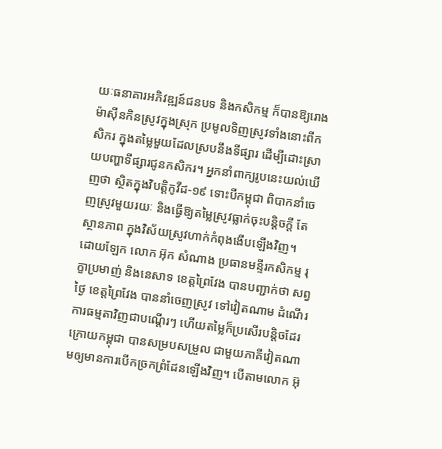យៈធនាគារអភិវឌ្ឍន៍ជនបទ និងកសិកម្ម ក៏បានឱ្យរោងម៉ាស៊ីនកិនស្រូវក្នុងស្រុក ប្រមូលទិញស្រូវទាំងនោះពីកសិករ ក្នុងតម្លៃមួយដែលស្របនឹងទីផ្សារ ដើម្បីដោះស្រាយបញ្ហាទីផ្សារជូនកសិករ។ អ្នកនាំពាក្យរូបនេះយល់ឃើញថា ស្ថិតក្នុងវិបត្តិកូវីដ-១៩ ទោះបីកម្ពុជា ពិបាកនាំចេញស្រូវមួយរយៈ និងធ្វើឱ្យតម្លៃស្រូវធ្លាក់ចុះបន្តិចក្ដី តែស្ថានភាព ក្នុងវិស័យស្រូវហាក់កំពុងងើបឡើងវិញ។
ដោយឡែក លោក អ៊ុក សំណាង ប្រធានមន្ទីរកសិកម្ម រុក្ខាប្រមាញ់ និងនេសាទ ខេត្តព្រៃវែង បានបញ្ជាក់ថា សព្វថ្ងៃ ខេត្តព្រៃវែង បាននាំចេញស្រូវ ទៅវៀតណាម ដំណើរការធម្មតាវិញជាបណ្ដើរៗ ហើយតម្លៃក៏ប្រសើរបន្តិចដែរ ក្រោយកម្ពុជា បានសម្របសម្រួល ជាមួយភាគីវៀតណាមឲ្យមានការបើកច្រកព្រំដែនឡើងវិញ។ បើតាមលោក អ៊ុ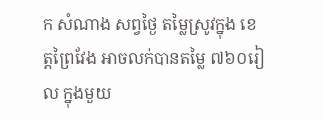ក សំណាង សព្វថ្ងៃ តម្លៃស្រូវក្នុង ខេត្តព្រៃវែង អាចលក់បានតម្លៃ ៧៦០រៀល ក្នុងមួយ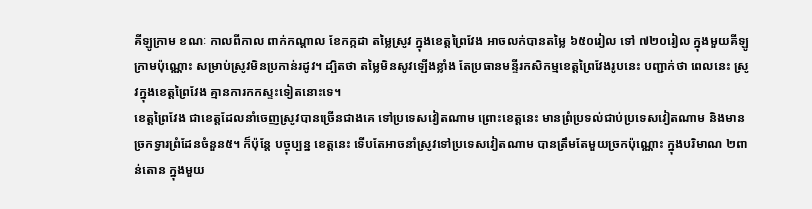គីឡូក្រាម ខណៈ កាលពីកាល ពាក់កណ្ដាល ខែកក្កដា តម្លៃស្រូវ ក្នុងខេត្តព្រៃវែង អាចលក់បានតម្លៃ ៦៥០រៀល ទៅ ៧២០រៀល ក្នុងមួយគីឡូក្រាមប៉ុណ្ណោះ សម្រាប់ស្រូវមិនប្រកាន់រដូវ។ ដ្បិតថា តម្លៃមិនសូវឡើងខ្លាំង តែប្រធានមន្ទីរកសិកម្មខេត្តព្រៃវែងរូបនេះ បញ្ជាក់ថា ពេលនេះ ស្រូវក្នុងខេត្តព្រៃវែង គ្មានការកកស្ទះទៀតនោះទេ។
ខេត្តព្រៃវែង ជាខេត្តដែលនាំចេញស្រូវបានច្រើនជាងគេ ទៅប្រទេសវៀតណាម ព្រោះខេត្តនេះ មានព្រំប្រទល់ជាប់ប្រទេសវៀតណាម និងមានច្រកទ្វារព្រំដែនចំនួន៥។ ក៏ប៉ុន្តែ បច្ចុប្បន្ន ខេត្តនេះ ទើបតែអាចនាំស្រូវទៅប្រទេសវៀតណាម បានត្រឹមតែមួយច្រកប៉ុណ្ណោះ ក្នុងបរិមាណ ២ពាន់តោន ក្នុងមួយ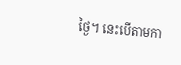ថ្ងៃ។ នេះបើតាមកា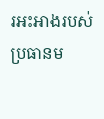រអះអាងរបស់ប្រធានម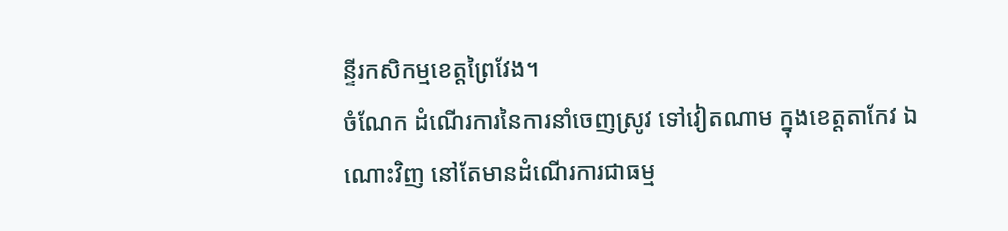ន្ទីរកសិកម្មខេត្តព្រៃវែង។
ចំណែក ដំណើរការនៃការនាំចេញស្រូវ ទៅវៀតណាម ក្នុងខេត្តតាកែវ ឯណោះវិញ នៅតែមានដំណើរការជាធម្ម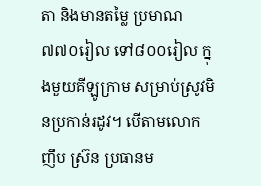តា និងមានតម្លៃ ប្រមាណ ៧៧០រៀល ទៅ៨០០រៀល ក្នុងមួយគីឡូក្រាម សម្រាប់ស្រូវមិនប្រកាន់រដូវ។ បើតាមលោក ញឹប ស្រ៊ន ប្រធានម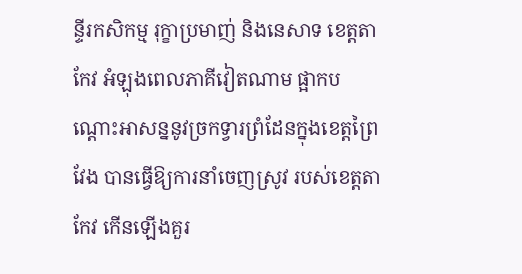ន្ទីរកសិកម្ម រុក្ខាប្រមាញ់ និងនេសាទ ខេត្តតាកែវ អំឡុងពេលភាគីវៀតណាម ផ្អាកបណ្ដោះអាសន្ននូវច្រកទ្វារព្រំដែនក្នុងខេត្តព្រៃវែង បានធ្វើឱ្យការនាំចេញស្រូវ របស់ខេត្តតាកែវ កើនឡើងគួរ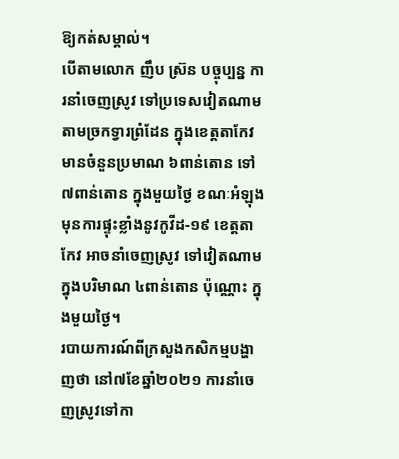ឱ្យកត់សម្គាល់។
បើតាមលោក ញឹប ស្រ៊ន បច្ចុប្បន្ន ការនាំចេញស្រូវ ទៅប្រទេសវៀតណាម តាមច្រកទ្វារព្រំដែន ក្នុងខេត្តតាកែវ មានចំនួនប្រមាណ ៦ពាន់តោន ទៅ ៧ពាន់តោន ក្នុងមួយថ្ងៃ ខណៈអំឡុងមុនការផ្ទុះខ្លាំងនូវកូវីដ-១៩ ខេត្តតាកែវ អាចនាំចេញស្រូវ ទៅវៀតណាម ក្នុងបរិមាណ ៤ពាន់តោន ប៉ុណ្ណោះ ក្នុងមួយថ្ងៃ។
របាយការណ៍ពីក្រសួងកសិកម្មបង្ហាញថា នៅ៧ខែឆ្នាំ២០២១ ការនាំចេញស្រូវទៅកា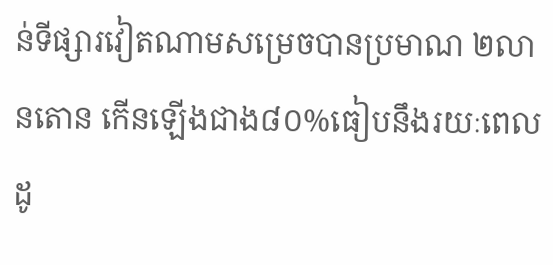ន់ទីផ្សារវៀតណាមសម្រេចបានប្រមាណ ២លានតោន កើនឡើងជាង៨០%ធៀបនឹងរយៈពេលដូ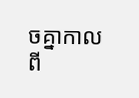ចគ្នាកាលពី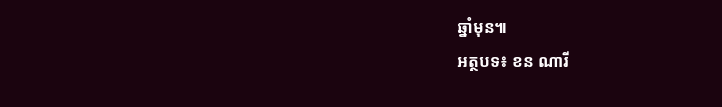ឆ្នាំមុន៕
អត្ថបទ៖ ខន ណារី